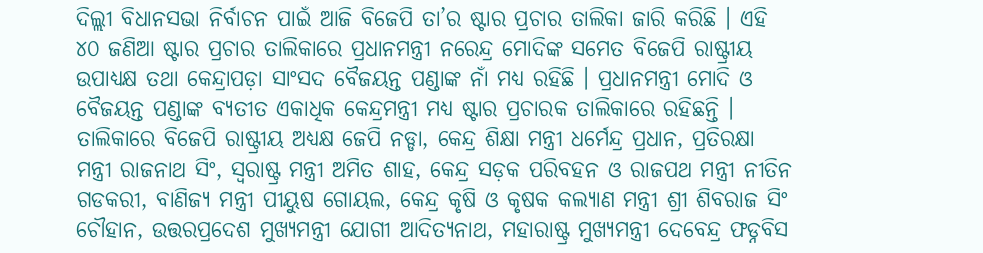ଦିଲ୍ଲୀ ବିଧାନସଭା ନିର୍ବାଚନ ପାଇଁ ଆଜି ବିଜେପି ତା’ର ଷ୍ଟାର ପ୍ରଚାର ତାଲିକା ଜାରି କରିଛି । ଏହି ୪୦ ଜଣିଆ ଷ୍ଟାର ପ୍ରଚାର ତାଲିକାରେ ପ୍ରଧାନମନ୍ତ୍ରୀ ନରେନ୍ଦ୍ର ମୋଦିଙ୍କ ସମେତ ବିଜେପି ରାଷ୍ଟ୍ରୀୟ ଉପାଧ୍ୟକ୍ଷ ତଥା କେନ୍ଦ୍ରାପଡ଼ା ସାଂସଦ ବୈଜୟନ୍ତ ପଣ୍ଡାଙ୍କ ନାଁ ମଧ୍ୟ ରହିଛି । ପ୍ରଧାନମନ୍ତ୍ରୀ ମୋଦି ଓ ବୈଜୟନ୍ତ ପଣ୍ଡାଙ୍କ ବ୍ୟତୀତ ଏକାଧିକ କେନ୍ଦ୍ରମନ୍ତ୍ରୀ ମଧ୍ୟ ଷ୍ଟାର ପ୍ରଚାରକ ତାଲିକାରେ ରହିଛନ୍ତି । ତାଲିକାରେ ବିଜେପି ରାଷ୍ଟ୍ରୀୟ ଅଧ୍ୟକ୍ଷ ଜେପି ନଡ୍ଡା, କେନ୍ଦ୍ର ଶିକ୍ଷା ମନ୍ତ୍ରୀ ଧର୍ମେନ୍ଦ୍ର ପ୍ରଧାନ, ପ୍ରତିରକ୍ଷା ମନ୍ତ୍ରୀ ରାଜନାଥ ସିଂ, ସ୍ଵରାଷ୍ଟ୍ର ମନ୍ତ୍ରୀ ଅମିତ ଶାହ, କେନ୍ଦ୍ର ସଡ଼କ ପରିବହନ ଓ ରାଜପଥ ମନ୍ତ୍ରୀ ନୀତିନ ଗଡକରୀ, ବାଣିଜ୍ୟ ମନ୍ତ୍ରୀ ପୀୟୁଷ ଗୋୟଲ, କେନ୍ଦ୍ର କୃଷି ଓ କୃଷକ କଲ୍ୟାଣ ମନ୍ତ୍ରୀ ଶ୍ରୀ ଶିବରାଜ ସିଂ ଚୌହାନ, ଉତ୍ତରପ୍ରଦେଶ ମୁଖ୍ୟମନ୍ତ୍ରୀ ଯୋଗୀ ଆଦିତ୍ୟନାଥ, ମହାରାଷ୍ଟ୍ର ମୁଖ୍ୟମନ୍ତ୍ରୀ ଦେବେନ୍ଦ୍ର ଫଡ୍ନବିସ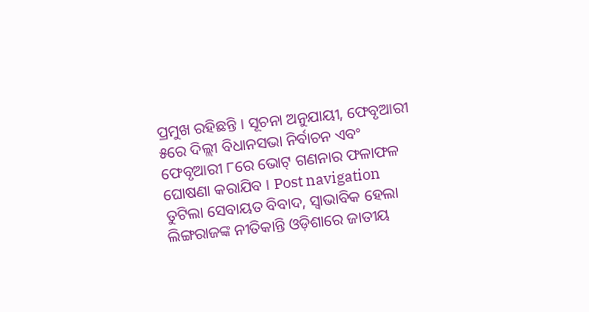ପ୍ରମୁଖ ରହିଛନ୍ତି । ସୂଚନା ଅନୁଯାୟୀ, ଫେବୃଆରୀ ୫ରେ ଦିଲ୍ଲୀ ବିଧାନସଭା ନିର୍ବାଚନ ଏବଂ ଫେବୃଆରୀ ୮ରେ ଭୋଟ୍ ଗଣନାର ଫଳାଫଳ ଘୋଷଣା କରାଯିବ । Post navigation ତୁଟିଲା ସେବାୟତ ବିବାଦ, ସ୍ୱାଭାବିକ ହେଲା ଲିଙ୍ଗରାଜଙ୍କ ନୀତିକାନ୍ତି ଓଡ଼ିଶାରେ ଜାତୀୟ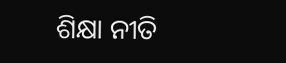ଶିକ୍ଷା ନୀତି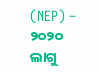(NEP) – ୨୦୨୦ ଲାଗୁ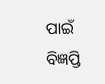ପାଇଁ ବିଜ୍ଞପ୍ତି